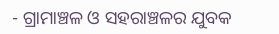- ଗ୍ରାମାଞ୍ଚଳ ଓ ସହରାଞ୍ଚଳର ଯୁବକ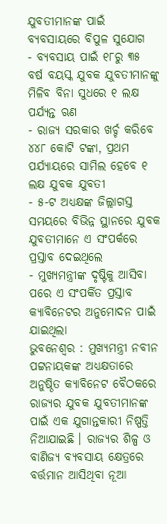ଯୁବତୀମାନଙ୍କ ପାଇଁ ବ୍ୟବସାୟରେ ବିପୁଳ ସୁଯୋଗ
- ବ୍ୟବସାୟ ପାଇଁ ୧୮ରୁ ୩୫ ବର୍ଷ ବୟସ୍କ ଯୁବକ ଯୁବତୀମାନଙ୍କୁ ମିଳିବ ବିନା ସୁଧରେ ୧ ଲକ୍ଷ ପର୍ଯ୍ୟନ୍ତ ଋଣ
- ରାଜ୍ୟ ସରକାର ଖର୍ଚ୍ଚ କରିବେ ୪୪୮ କୋଟି ଟଙ୍କା, ପ୍ରଥମ ପର୍ଯ୍ୟାୟରେ ସାମିଲ ହେବେ ୧ ଲକ୍ଷ ଯୁବକ ଯୁବତୀ
- ୫-ଟ ଅଧ୍ୟକ୍ଷଙ୍କ ଜିଲ୍ଲାଗସ୍ତ ସମୟରେ ବିଭିନ୍ନ ସ୍ଥାନରେ ଯୁବକ ଯୁବତୀମାନେ ଏ ସଂପର୍କରେ ପ୍ରସ୍ତାବ ଦେଇଥିଲେ
- ମୁଖ୍ୟମନ୍ତ୍ରୀଙ୍କ ଦୃଷ୍ଟିକୁ ଆସିବା ପରେ ଏ ସଂପର୍କିତ ପ୍ରସ୍ତାବ କ୍ୟାବିନେଟର ଅନୁମୋଦନ ପାଇଁ ଯାଇଥିଲା
ଭୁବନେଶ୍ୱର : ମୁଖ୍ୟମନ୍ତ୍ରୀ ନବୀନ ପଟ୍ଟନାୟକଙ୍କ ଅଧ୍ୟକ୍ଷତାରେ ଅନୁଷ୍ଠିତ କ୍ୟାବିନେଟ ବୈଠକରେ ରାଜ୍ୟର ଯୁବକ ଯୁବତୀମାନଙ୍କ ପାଇଁ ଏକ ଯୁଗାନ୍ତକାରୀ ନିଷ୍ପତ୍ତି ନିଆଯାଇଛି । ରାଜ୍ୟର ଶିଳ୍ପ ଓ ବାଣିଜ୍ୟ ବ୍ୟବସାୟ କ୍ଷେତ୍ରରେ ବର୍ତ୍ତମାନ ଆସିଥିବା ନୂଆ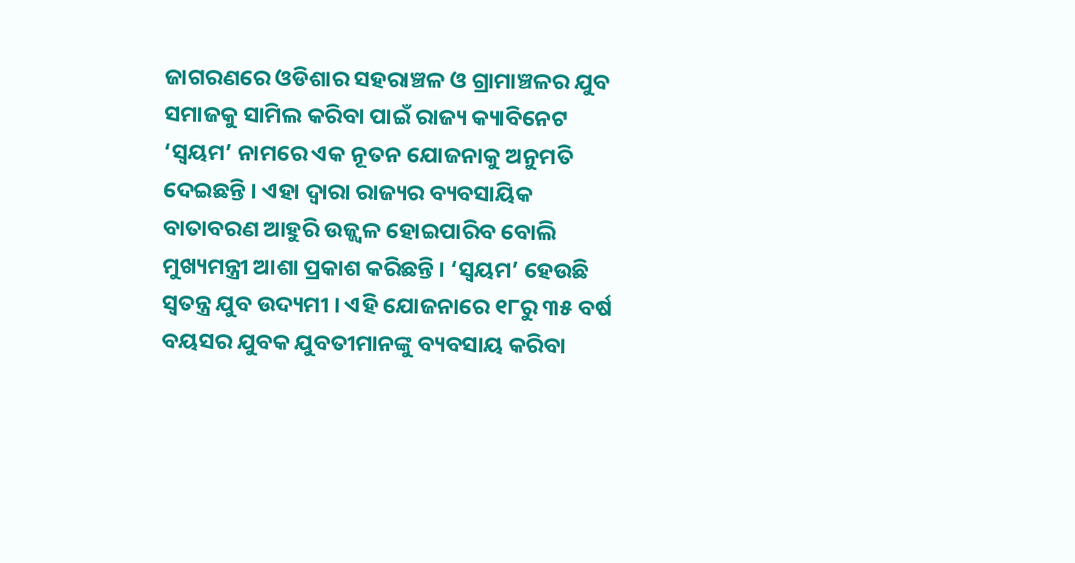ଜାଗରଣରେ ଓଡିଶାର ସହରାଞ୍ଚଳ ଓ ଗ୍ରାମାଞ୍ଚଳର ଯୁବ ସମାଜକୁ ସାମିଲ କରିବା ପାଇଁ ରାଜ୍ୟ କ୍ୟାବିନେଟ ‘ସ୍ୱୟମ’ ନାମରେ ଏକ ନୂତନ ଯୋଜନାକୁ ଅନୁମତି ଦେଇଛନ୍ତି । ଏହା ଦ୍ୱାରା ରାଜ୍ୟର ବ୍ୟବସାୟିକ ବାତାବରଣ ଆହୁରି ଉଜ୍ଜ୍ୱଳ ହୋଇପାରିବ ବୋଲି ମୁଖ୍ୟମନ୍ତ୍ରୀ ଆଶା ପ୍ରକାଶ କରିଛନ୍ତି । ‘ସ୍ୱୟମ’ ହେଉଛି ସ୍ୱତନ୍ତ୍ର ଯୁବ ଉଦ୍ୟମୀ । ଏହି ଯୋଜନାରେ ୧୮ରୁ ୩୫ ବର୍ଷ ବୟସର ଯୁବକ ଯୁବତୀମାନଙ୍କୁ ବ୍ୟବସାୟ କରିବା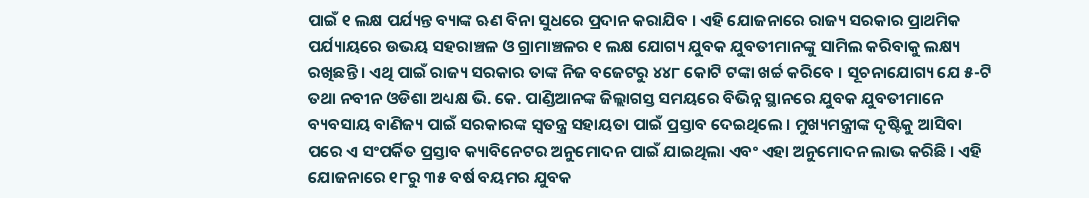ପାଇଁ ୧ ଲକ୍ଷ ପର୍ଯ୍ୟନ୍ତ ବ୍ୟାଙ୍କ ଋଣ ବିନା ସୁଧରେ ପ୍ରଦାନ କରାଯିବ । ଏହି ଯୋଜନାରେ ରାଜ୍ୟ ସରକାର ପ୍ରାଥମିକ ପର୍ଯ୍ୟାୟରେ ଉଭୟ ସହରାଞ୍ଚଳ ଓ ଗ୍ରାମାଞ୍ଚଳର ୧ ଲକ୍ଷ ଯୋଗ୍ୟ ଯୁବକ ଯୁବତୀମାନଙ୍କୁ ସାମିଲ କରିବାକୁ ଲକ୍ଷ୍ୟ ରଖିଛନ୍ତି । ଏଥି ପାଇଁ ରାଜ୍ୟ ସରକାର ତାଙ୍କ ନିଜ ବଜେଟରୁ ୪୪୮ କୋଟି ଟଙ୍କା ଖର୍ଚ୍ଚ କରିବେ । ସୂଚନାଯୋଗ୍ୟ ଯେ ୫-ଟି ତଥା ନବୀନ ଓଡିଶା ଅଧ୍ୟକ୍ଷ ଭି. କେ. ପାଣ୍ଡିଆନଙ୍କ ଜିଲ୍ଲାଗସ୍ତ ସମୟରେ ବିଭିନ୍ନ ସ୍ଥାନରେ ଯୁବକ ଯୁବତୀମାନେ ବ୍ୟବସାୟ ବାଣିଜ୍ୟ ପାଇଁ ସରକାରଙ୍କ ସ୍ୱତନ୍ତ୍ର ସହାୟତା ପାଇଁ ପ୍ରସ୍ତାବ ଦେଇଥିଲେ । ମୁଖ୍ୟମନ୍ତ୍ରୀଙ୍କ ଦୃଷ୍ଟିକୁ ଆସିବା ପରେ ଏ ସଂପର୍କିତ ପ୍ରସ୍ତାବ କ୍ୟାବିନେଟର ଅନୁମୋଦନ ପାଇଁ ଯାଇଥିଲା ଏବଂ ଏହା ଅନୁମୋଦନ ଲାଭ କରିଛି । ଏହି ଯୋଜନାରେ ୧୮ରୁ ୩୫ ବର୍ଷ ବୟମର ଯୁବକ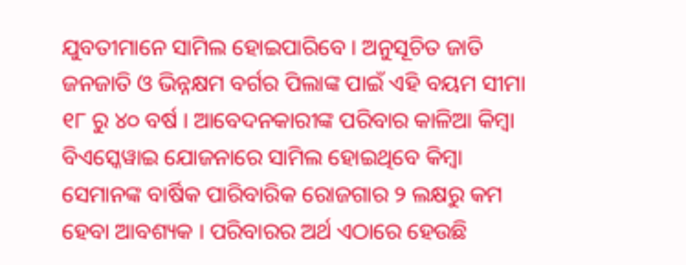ଯୁବତୀମାନେ ସାମିଲ ହୋଇପାରିବେ । ଅନୁସୂଚିତ ଜାତି ଜନଜାତି ଓ ଭିନ୍ନକ୍ଷମ ବର୍ଗର ପିଲାଙ୍କ ପାଇଁ ଏହି ବୟମ ସୀମା ୧୮ ରୁ ୪୦ ବର୍ଷ । ଆବେଦନକାରୀଙ୍କ ପରିବାର କାଳିଆ କିମ୍ବା ବିଏସ୍କେୱାଇ ଯୋଜନାରେ ସାମିଲ ହୋଇଥିବେ କିମ୍ବା ସେମାନଙ୍କ ବାର୍ଷିକ ପାରିବାରିକ ରୋଜଗାର ୨ ଲକ୍ଷରୁ କମ ହେବା ଆବଶ୍ୟକ । ପରିବାରର ଅର୍ଥ ଏଠାରେ ହେଉଛି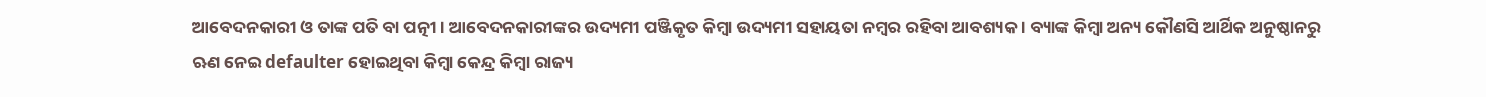ଆବେଦନକାରୀ ଓ ତାଙ୍କ ପତି ବା ପତ୍ନୀ । ଆବେଦନକାରୀଙ୍କର ଉଦ୍ୟମୀ ପଞ୍ଜିକୃତ କିମ୍ବା ଉଦ୍ୟମୀ ସହାୟତା ନମ୍ବର ରହିବା ଆବଶ୍ୟକ । ବ୍ୟାଙ୍କ କିମ୍ବା ଅନ୍ୟ କୌଣସି ଆର୍ଥିକ ଅନୁଷ୍ଠାନରୁ ଋଣ ନେଇ defaulter ହୋଇଥିବା କିମ୍ବା କେନ୍ଦ୍ର କିମ୍ବା ରାଜ୍ୟ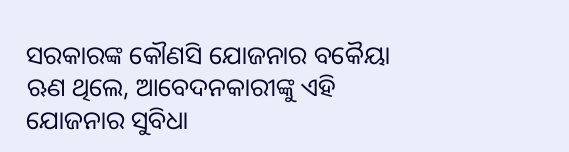ସରକାରଙ୍କ କୌଣସି ଯୋଜନାର ବକୈୟା ଋଣ ଥିଲେ, ଆବେଦନକାରୀଙ୍କୁ ଏହି ଯୋଜନାର ସୁବିଧା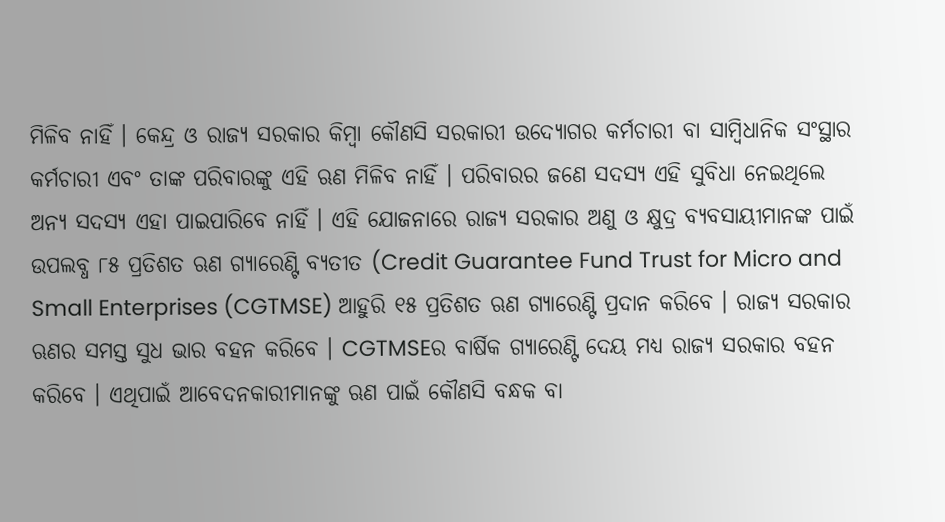ମିଳିବ ନାହିଁ । କେନ୍ଦ୍ର ଓ ରାଜ୍ୟ ସରକାର କିମ୍ବା କୌଣସି ସରକାରୀ ଉଦ୍ୟୋଗର କର୍ମଚାରୀ ବା ସାମ୍ବିଧାନିକ ସଂସ୍ଥାର କର୍ମଚାରୀ ଏବଂ ତାଙ୍କ ପରିବାରଙ୍କୁ ଏହି ଋଣ ମିଳିବ ନାହିଁ । ପରିବାରର ଜଣେ ସଦସ୍ୟ ଏହି ସୁବିଧା ନେଇଥିଲେ ଅନ୍ୟ ସଦସ୍ୟ ଏହା ପାଇପାରିବେ ନାହିଁ । ଏହି ଯୋଜନାରେ ରାଜ୍ୟ ସରକାର ଅଣୁ ଓ କ୍ଷୁଦ୍ର ବ୍ୟବସାୟୀମାନଙ୍କ ପାଇଁ ଉପଲବ୍ଧ ୮୫ ପ୍ରତିଶତ ଋଣ ଗ୍ୟାରେଣ୍ଟି ବ୍ୟତୀତ (Credit Guarantee Fund Trust for Micro and Small Enterprises (CGTMSE) ଆହୁରି ୧୫ ପ୍ରତିଶତ ଋଣ ଗ୍ୟାରେଣ୍ଟି ପ୍ରଦାନ କରିବେ । ରାଜ୍ୟ ସରକାର ଋଣର ସମସ୍ତ ସୁଧ ଭାର ବହନ କରିବେ । CGTMSEର ବାର୍ଷିକ ଗ୍ୟାରେଣ୍ଟି ଦେୟ ମଧ୍ୟ ରାଜ୍ୟ ସରକାର ବହନ କରିବେ । ଏଥିପାଇଁ ଆବେଦନକାରୀମାନଙ୍କୁ ଋଣ ପାଇଁ କୌଣସି ବନ୍ଧକ ବା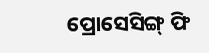ପ୍ରୋସେସିଙ୍ଗ୍ ଫି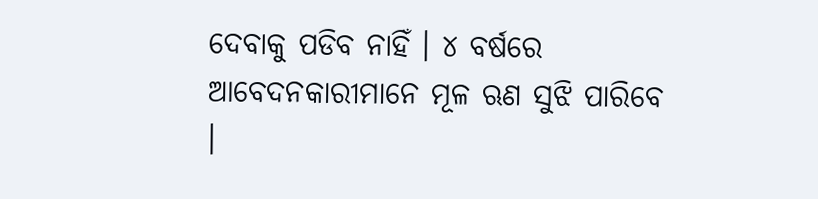ଦେବାକୁ ପଡିବ ନାହିଁ । ୪ ବର୍ଷରେ ଆବେଦନକାରୀମାନେ ମୂଳ ଋଣ ସୁଝି ପାରିବେ ।